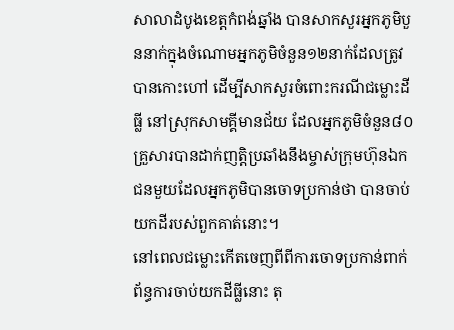សាលាដំបូងខេត្តកំពង់ឆ្នាំង បានសាកសួរអ្នកភូមិបួននាក់ក្នុងចំណោមអ្នកភូមិចំនួន១២នាក់ដែលត្រូវបានកោះហៅ ដើម្បីសាកសួរចំពោះករណីជម្លោះដីធ្លី នៅស្រុកសាមគ្គីមានជ័យ ដែលអ្នកភូមិចំនួន៨០គ្រួសារបានដាក់ញត្ដិប្រឆាំងនឹងម្ចាស់ក្រុមហ៊ុនឯកជនមួយដែលអ្នកភូមិបានចោទប្រកាន់ថា បានចាប់យកដីរបស់ពួកគាត់នោះ។
នៅពេលជម្លោះកើតចេញពីពីការចោទប្រកាន់ពាក់ព័ន្ធការចាប់យកដីធ្លីនោះ តុ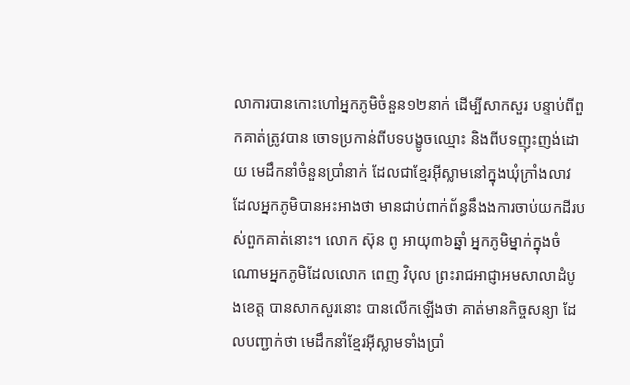លាការបានកោះហៅអ្នកភូមិចំនួន១២នាក់ ដើម្បីសាកសួរ បន្ទាប់ពីពួកគាត់ត្រូវបាន ចោទប្រកាន់ពីបទបង្ខូចឈ្មោះ និងពីបទញុះញង់ដោយ មេដឹកនាំចំនួនប្រាំនាក់ ដែលជាខ្មែរអុីស្លាមនៅក្នុងឃុំក្រាំងលាវ ដែលអ្នកភូមិបានអះអាងថា មានជាប់ពាក់ព័ន្ធនឹងងការចាប់យកដីរបស់ពួកគាត់នោះ។ លោក ស៊ុន ពូ អាយុ៣៦ឆ្នាំ អ្នកភូមិម្នាក់ក្នុងចំណោមអ្នកភូមិដែលលោក ពេញ វិបុល ព្រះរាជអាជ្ញាអមសាលាដំបូងខេត្ត បានសាកសួរនោះ បានលើកឡើងថា គាត់មានកិច្ចសន្យា ដែលបញ្ជាក់ថា មេដឹកនាំខ្មែរអុីស្លាមទាំងប្រាំ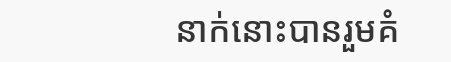នាក់នោះបានរួមគំ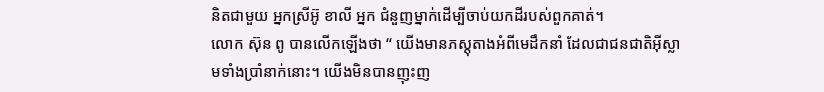និតជាមួយ អ្នកស្រីអ៊ូ ខាលី អ្នក ជំនួញម្នាក់ដើម្បីចាប់យកដីរបស់ពួកគាត់។
លោក ស៊ុន ពូ បានលើកឡើងថា “ យើងមានភស្តុតាងអំពីមេដឹកនាំ ដែលជាជនជាតិអុីស្លាមទាំងប្រាំនាក់នោះ។ យើងមិនបានញុះញ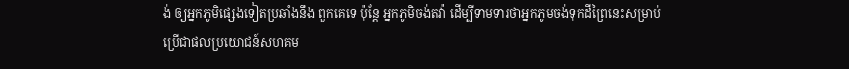ង់ ឲ្យអ្នកភូមិផ្សេងទៀតប្រឆាំងនឹង ពួកគេទេ ប៉ុន្តែ អ្នកភូមិចង់តវ៉ា ដើម្បីទាមទារថាអ្នកភូមចង់ទុកដីព្រៃនេះសម្រាប់ប្រើជាផលប្រយោជន៍សហគម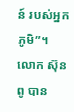ន៍ របស់អ្នកភូមិ”។ លោក ស៊ុន ពូ បាន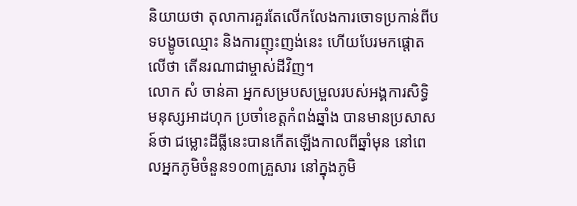និយាយថា តុលាការគួរតែលើកលែងការចោទប្រកាន់ពីបទបង្ខូចឈ្មោះ និងការញុះញង់នេះ ហើយបែរមកផ្តោតលើថា តើនរណាជាម្ចាស់ដីវិញ។
លោក សំ ចាន់គា អ្នកសម្របសម្រួលរបស់អង្គការសិទ្ធិ មនុស្សអាដហុក ប្រចាំខេត្តកំពង់ឆ្នាំង បានមានប្រសាសន៍ថា ជម្លោះដីធ្លីនេះបានកើតឡើងកាលពីឆ្នាំមុន នៅពេលអ្នកភូមិចំនួន១០៣គ្រួសារ នៅក្នុងភូមិ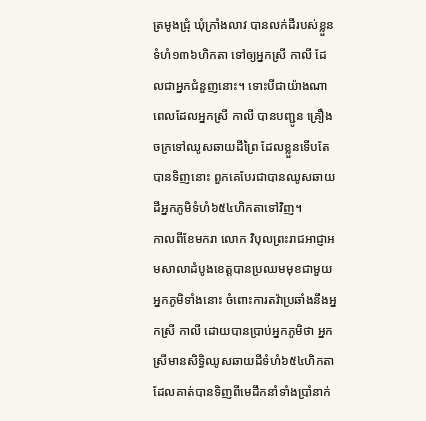ត្រមូងជ្រុំ ឃុំក្រាំងលាវ បានលក់ដីរបស់ខ្លួនទំហំ១៣៦ហិកតា ទៅឲ្យអ្នកស្រី កាលី ដែលជាអ្នកជំនួញនោះ។ ទោះបីជាយ៉ាងណា ពេលដែលអ្នកស្រី កាលី បានបញ្ជូន គ្រឿងចក្រទៅឈូសឆាយដីព្រៃ ដែលខ្លួនទើបតែបានទិញនោះ ពួកគេបែរជាបានឈូសឆាយដីអ្នកភូមិទំហំ៦៥៤ហិកតាទៅវិញ។
កាលពីខែមករា លោក វិបុលព្រះរាជអាជ្ញាអមសាលាដំបូងខេត្តបានប្រឈមមុខជាមួយអ្នកភូមិទាំងនោះ ចំពោះការតវ៉ាប្រឆាំងនឹងអ្នកស្រី កាលី ដោយបានប្រាប់អ្នកភូមិថា អ្នកស្រីមានសិទ្ធិឈូសឆាយដីទំហំ៦៥៤ហិកតា ដែលគាត់បានទិញពីមេដឹកនាំទាំងប្រាំនាក់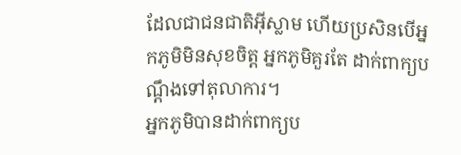ដែលជាជនជាតិអុីស្លាម ហើយប្រសិនបើអ្នកភូមិមិនសុខចិត្ត អ្នកភូមិគួរតែ ដាក់ពាក្យបណ្តឹងទៅតុលាការ។
អ្នកភូមិបានដាក់ពាក្យប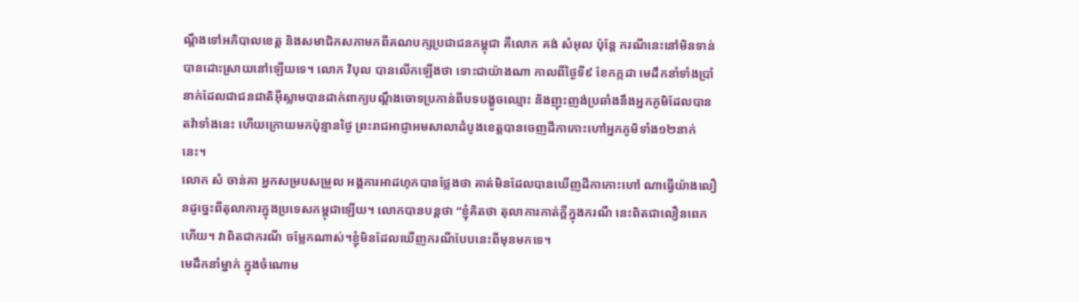ណ្តឹងទៅអភិបាលខេត្ត និងសមាជិកសភាមកពីគណបក្សប្រជាជនកម្ពុជា គឺលោក គង់ សំអុល ប៉ុន្តែ ករណីនេះនៅមិនទាន់បានដោះស្រាយនៅឡើយទេ។ លោក វិបុល បានលើកឡើងថា ទោះជាយ៉ាងណា កាលពីថ្ងៃទី៩ ខែកក្កដា មេដឹកនាំទាំងប្រាំនាក់ដែលជាជនជាតិអុីស្លាមបានដាក់ពាក្យបណ្តឹងចោទប្រកាន់ពីបទបង្ខូចឈ្មោះ និងញុះញង់ប្រឆាំងនឹងអ្នកភូមិដែលបានតវ៉ាទាំងនេះ ហើយក្រោយមកប៉ុន្មានថ្ងៃ ព្រះរាជអាជ្ញាអមសាលាដំបូងខេត្តបានចេញដីកាកោះហៅអ្នកភូមិទាំង១២នាក់នេះ។
លោក សំ ចាន់គា អ្នកសម្របសម្រួល អង្គការអាដហុកបានថ្លែងថា គាត់មិនដែលបានឃើញដីកាកោះហៅ ណាធ្វើយ៉ាងលឿនដូច្នេះពីតុលាការក្នុងប្រទេសកម្ពុជាឡើយ។ លោកបានបន្តថា “ខ្ញុំគិតថា តុលាការកាត់ក្តីក្នុងករណី នេះពិតជាលឿនពេកហើយ។ វាពិតជាករណី ចម្លែកណាស់។ខ្ញុំមិនដែលឃើញករណីបែបនេះពីមុនមកទេ។
មេដឹកនាំម្នាក់ ក្នុងចំណោម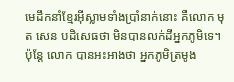មេដឹកនាំខ្មែរអុីស្លាមទាំងប្រាំនាក់នោះ គឺលោក មុត សេន បដិសេធថា មិនបានលក់ដីអ្នកភូមិទេ។ ប៉ុន្តែ លោក បានអះអាងថា អ្នកភូមិត្រមូង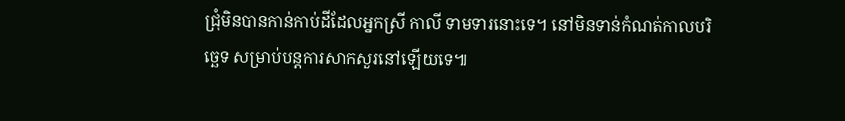ជ្រុំមិនបានកាន់កាប់ដីដែលអ្នកស្រី កាលី ទាមទារនោះទេ។ នៅមិនទាន់កំណត់កាលបរិច្ឆេទ សម្រាប់បន្តការសាកសួរនៅឡើយទេ៕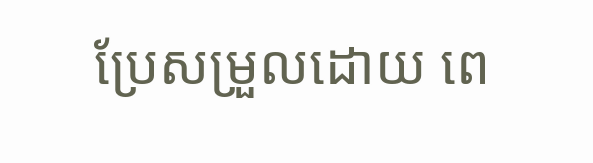ប្រែសម្រួលដោយ ពេ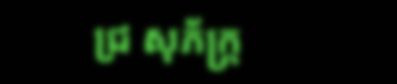ជ្រ សុភ័ក្ត្រ